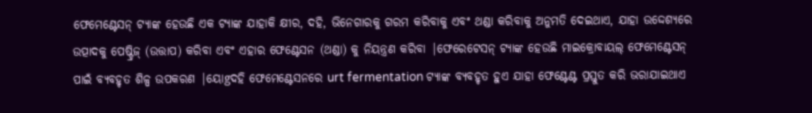ଫେମେଣ୍ଟେସନ୍ ଟ୍ୟାଙ୍କ ହେଉଛି ଏକ ଟ୍ୟାଙ୍କ ଯାହାକି କ୍ଷୀର, ଦହି, ଭିନେଗାରକୁ ଗରମ କରିବାକୁ ଏବଂ ଥଣ୍ଡା କରିବାକୁ ଅନୁମତି ଦେଇଥାଏ, ଯାହା ଉଦ୍ଦେଶ୍ୟରେ ଉତ୍ପାଦକୁ ପେଷ୍ଟ୍ରିଜ୍ (ଉତ୍ତାପ) କରିବା ଏବଂ ଏହାର ଫେଣ୍ଟେସନ (ଥଣ୍ଡା) କୁ ନିୟନ୍ତ୍ରଣ କରିବା |ଫେରେଟେସନ୍ ଟ୍ୟାଙ୍କ ହେଉଛି ମାଇକ୍ରୋବାୟଲ୍ ଫେମେଣ୍ଟେସନ୍ ପାଇଁ ବ୍ୟବହୃତ ଶିଳ୍ପ ଉପକରଣ |ୟୋgଦହି ଫେମେଣ୍ଟେସନରେ urt fermentation ଟ୍ୟାଙ୍କ ବ୍ୟବହୃତ ହୁଏ ଯାହା ଫେଣ୍ଟେଣ୍ଟ ପ୍ରସ୍ତୁତ କରି ଭରାଯାଇଥାଏ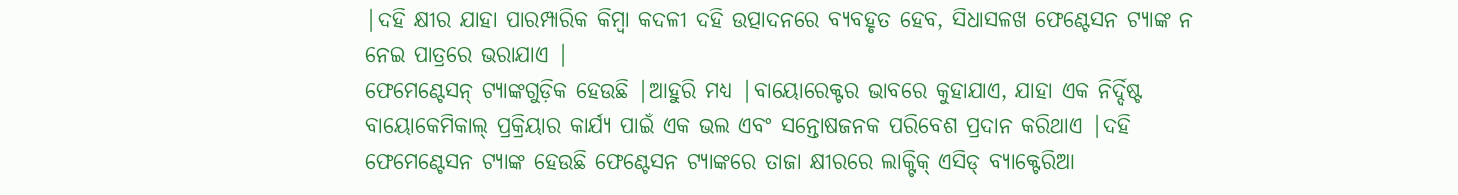|ଦହି କ୍ଷୀର ଯାହା ପାରମ୍ପାରିକ କିମ୍ବା କଦଳୀ ଦହି ଉତ୍ପାଦନରେ ବ୍ୟବହୃତ ହେବ, ସିଧାସଳଖ ଫେଣ୍ଟେସନ ଟ୍ୟାଙ୍କ ନ ନେଇ ପାତ୍ରରେ ଭରାଯାଏ |
ଫେମେଣ୍ଟେସନ୍ ଟ୍ୟାଙ୍କଗୁଡ଼ିକ ହେଉଛି |ଆହୁରି ମଧ୍ୟ |ବାୟୋରେକ୍ଟର ଭାବରେ କୁହାଯାଏ, ଯାହା ଏକ ନିର୍ଦ୍ଦିଷ୍ଟ ବାୟୋକେମିକାଲ୍ ପ୍ରକ୍ରିୟାର କାର୍ଯ୍ୟ ପାଇଁ ଏକ ଭଲ ଏବଂ ସନ୍ତୋଷଜନକ ପରିବେଶ ପ୍ରଦାନ କରିଥାଏ |ଦହି ଫେମେଣ୍ଟେସନ ଟ୍ୟାଙ୍କ ହେଉଛି ଫେଣ୍ଟେସନ ଟ୍ୟାଙ୍କରେ ତାଜା କ୍ଷୀରରେ ଲାକ୍ଟିକ୍ ଏସିଡ୍ ବ୍ୟାକ୍ଟେରିଆ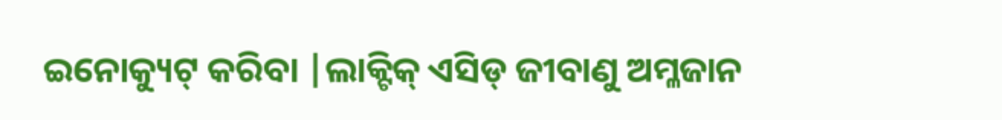ଇନୋକ୍ୟୁଟ୍ କରିବା |ଲାକ୍ଟିକ୍ ଏସିଡ୍ ଜୀବାଣୁ ଅମ୍ଳଜାନ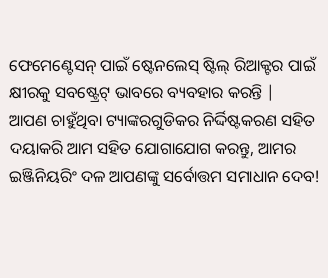ଫେମେଣ୍ଟେସନ୍ ପାଇଁ ଷ୍ଟେନଲେସ୍ ଷ୍ଟିଲ୍ ରିଆକ୍ଟର ପାଇଁ କ୍ଷୀରକୁ ସବଷ୍ଟ୍ରେଟ୍ ଭାବରେ ବ୍ୟବହାର କରନ୍ତି |
ଆପଣ ଚାହୁଁଥିବା ଟ୍ୟାଙ୍କରଗୁଡିକର ନିର୍ଦ୍ଦିଷ୍ଟକରଣ ସହିତ ଦୟାକରି ଆମ ସହିତ ଯୋଗାଯୋଗ କରନ୍ତୁ, ଆମର ଇଞ୍ଜିନିୟରିଂ ଦଳ ଆପଣଙ୍କୁ ସର୍ବୋତ୍ତମ ସମାଧାନ ଦେବ!